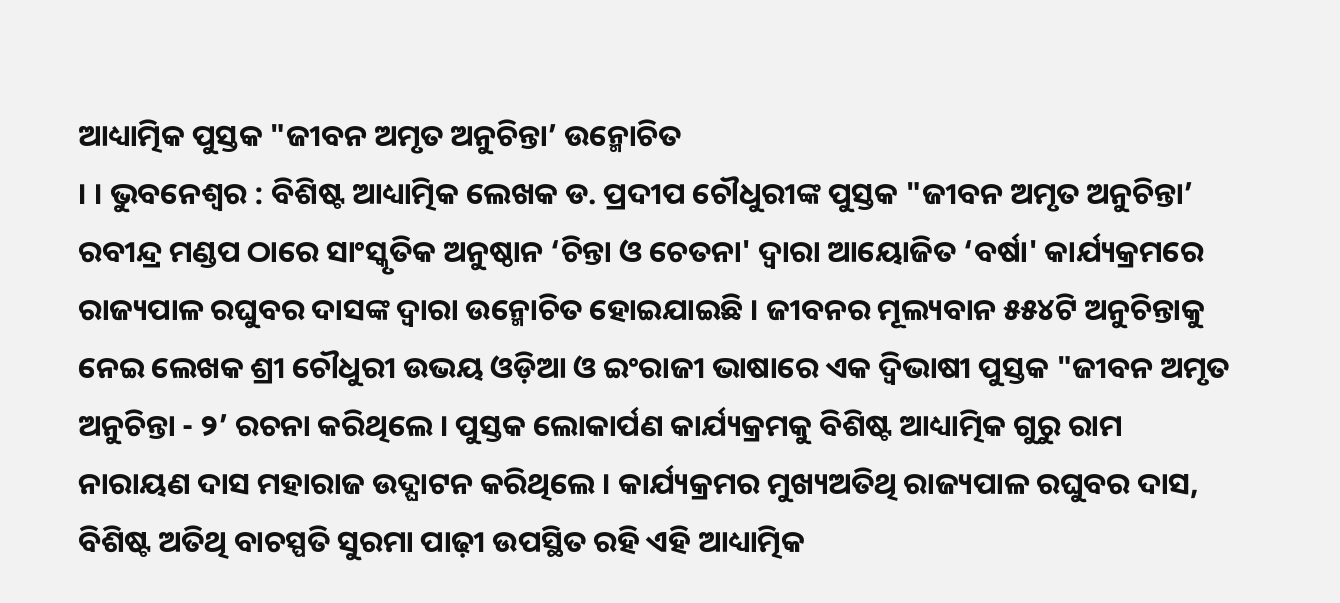ଆଧ୍ୟାତ୍ମିକ ପୁସ୍ତକ "ଜୀବନ ଅମୃତ ଅନୁଚିନ୍ତା’ ଉନ୍ମୋଚିତ
। । ଭୁବନେଶ୍ୱର : ବିଶିଷ୍ଟ ଆଧ୍ୟାତ୍ମିକ ଲେଖକ ଡ. ପ୍ରଦୀପ ଚୌଧୁରୀଙ୍କ ପୁସ୍ତକ "ଜୀବନ ଅମୃତ ଅନୁଚିନ୍ତା’ ରବୀନ୍ଦ୍ର ମଣ୍ଡପ ଠାରେ ସାଂସ୍କୃତିକ ଅନୁଷ୍ଠାନ ‘ଚିନ୍ତା ଓ ଚେତନା' ଦ୍ୱାରା ଆୟୋଜିତ ‘ବର୍ଷା' କାର୍ଯ୍ୟକ୍ରମରେ ରାଜ୍ୟପାଳ ରଘୁବର ଦାସଙ୍କ ଦ୍ୱାରା ଉନ୍ମୋଚିତ ହୋଇଯାଇଛି । ଜୀବନର ମୂଲ୍ୟବାନ ୫୫୪ଟି ଅନୁଚିନ୍ତାକୁ ନେଇ ଲେଖକ ଶ୍ରୀ ଚୌଧୁରୀ ଉଭୟ ଓଡ଼ିଆ ଓ ଇଂରାଜୀ ଭାଷାରେ ଏକ ଦ୍ୱିଭାଷୀ ପୁସ୍ତକ "ଜୀବନ ଅମୃତ ଅନୁଚିନ୍ତା - ୨’ ରଚନା କରିଥିଲେ । ପୁସ୍ତକ ଲୋକାର୍ପଣ କାର୍ଯ୍ୟକ୍ରମକୁ ବିଶିଷ୍ଟ ଆଧ୍ୟାତ୍ମିକ ଗୁରୁ ରାମ ନାରାୟଣ ଦାସ ମହାରାଜ ଉଦ୍ଘାଟନ କରିଥିଲେ । କାର୍ଯ୍ୟକ୍ରମର ମୁଖ୍ୟଅତିଥି ରାଜ୍ୟପାଳ ରଘୁବର ଦାସ, ବିଶିଷ୍ଟ ଅତିଥି ବାଚସ୍ପତି ସୁରମା ପାଢ଼ୀ ଉପସ୍ଥିତ ରହି ଏହି ଆଧ୍ୟାତ୍ମିକ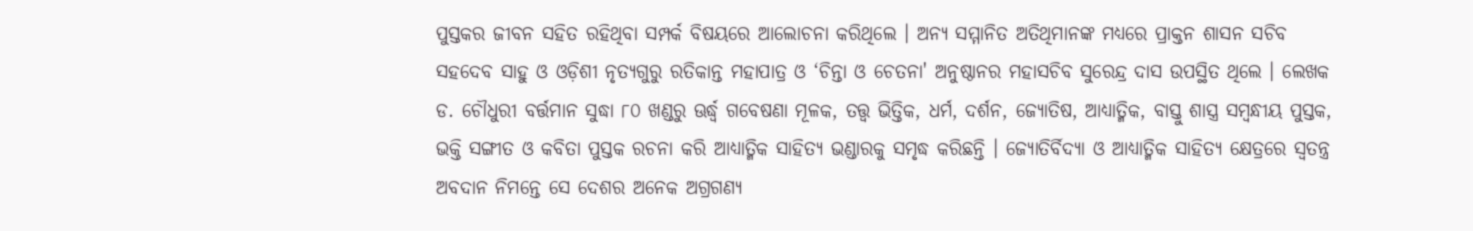ପୁସ୍ତକର ଜୀବନ ସହିତ ରହିଥିବା ସମ୍ପର୍କ ବିଷୟରେ ଆଲୋଚନା କରିଥିଲେ । ଅନ୍ୟ ସମ୍ମାନିତ ଅତିଥିମାନଙ୍କ ମଧ୍ୟରେ ପ୍ରାକ୍ତନ ଶାସନ ସଚିବ ସହଦେବ ସାହୁ ଓ ଓଡ଼ିଶୀ ନୃତ୍ୟଗୁରୁ ରତିକାନ୍ତ ମହାପାତ୍ର ଓ ‘ଚିନ୍ତା ଓ ଚେତନା' ଅନୁଷ୍ଠାନର ମହାସଚିବ ସୁରେନ୍ଦ୍ର ଦାସ ଉପସ୍ଥିତ ଥିଲେ । ଲେଖକ ଡ. ଚୌଧୁରୀ ବର୍ତ୍ତମାନ ସୁଦ୍ଧା ୮୦ ଖଣ୍ଡରୁ ଊର୍ଦ୍ଧ୍ୱ ଗବେଷଣା ମୂଳକ, ତତ୍ତ୍ୱ ଭିତ୍ତିକ, ଧର୍ମ, ଦର୍ଶନ, ଜ୍ୟୋତିଷ, ଆଧ୍ୟାତ୍ମିକ, ବାସ୍ତୁ ଶାସ୍ତ୍ର ସମ୍ବନ୍ଧୀୟ ପୁସ୍ତକ, ଭକ୍ତି ସଙ୍ଗୀତ ଓ କବିତା ପୁସ୍ତକ ରଚନା କରି ଆଧ୍ୟାତ୍ମିକ ସାହିତ୍ୟ ଭଣ୍ଡାରକୁ ସମୃଦ୍ଧ କରିଛନ୍ତି । ଜ୍ୟୋତିର୍ବିଦ୍ୟା ଓ ଆଧ୍ୟାତ୍ମିକ ସାହିତ୍ୟ କ୍ଷେତ୍ରରେ ସ୍ୱତନ୍ତ୍ର ଅବଦାନ ନିମନ୍ତେ ସେ ଦେଶର ଅନେକ ଅଗ୍ରଗଣ୍ୟ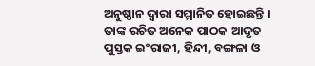ଅନୁଷ୍ଠାନ ଦ୍ୱାରା ସମ୍ମାନିତ ହୋଇଛନ୍ତି । ତାଙ୍କ ରଚିତ ଅନେକ ପାଠକ ଆଦୃତ ପୁସ୍ତକ ଇଂରାଜୀ, ହିନ୍ଦୀ, ବଙ୍ଗଳା ଓ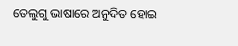ତେଲୁଗୁ ଭାଷାରେ ଅନୁଦିତ ହୋଇ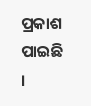ପ୍ରକାଶ ପାଇଛି ।